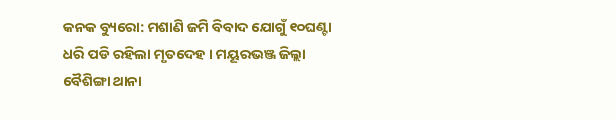କନକ ବ୍ୟୁରୋ: ମଶାଣି ଜମି ବିବାଦ ଯୋଗୁଁ ୧୦ଘଣ୍ଟା ଧରି ପଡି ରହିଲା ମୃତଦେହ । ମୟୂରଭଞ୍ଜ ଜିଲ୍ଲା ବୈଶିଙ୍ଗା ଥାନା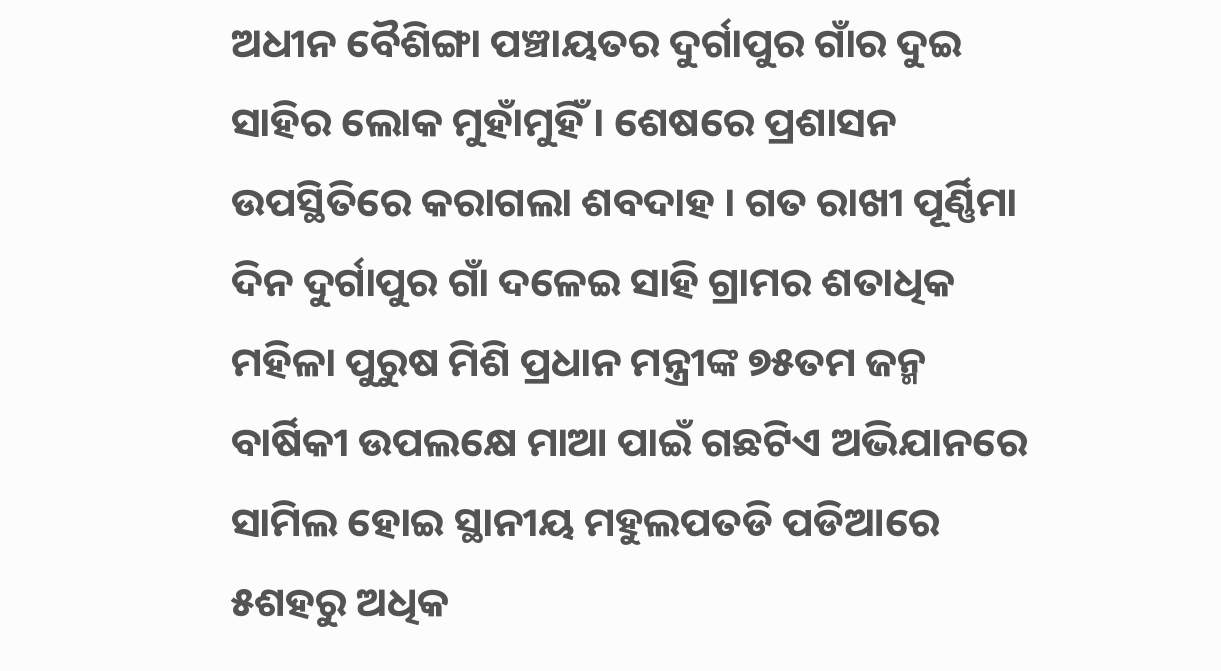ଅଧୀନ ବୈଶିଙ୍ଗା ପଞ୍ଚାୟତର ଦୁର୍ଗାପୁର ଗାଁର ଦୁଇ ସାହିର ଲୋକ ମୁହାଁମୁହିଁ । ଶେଷରେ ପ୍ରଶାସନ ଉପସ୍ଥିତିରେ କରାଗଲା ଶବଦାହ । ଗତ ରାଖୀ ପୂର୍ଣ୍ଣିମା ଦିନ ଦୁର୍ଗାପୁର ଗାଁ ଦଳେଇ ସାହି ଗ୍ରାମର ଶତାଧିକ ମହିଳା ପୁରୁଷ ମିଶି ପ୍ରଧାନ ମନ୍ତ୍ରୀଙ୍କ ୭୫ତମ ଜନ୍ମ ବାର୍ଷିକୀ ଉପଲକ୍ଷେ ମାଆ ପାଇଁ ଗଛଟିଏ ଅଭିଯାନରେ ସାମିଲ ହୋଇ ସ୍ଥାନୀୟ ମହୁଲପତଡି ପଡିଆରେ ୫ଶହରୁ ଅଧିକ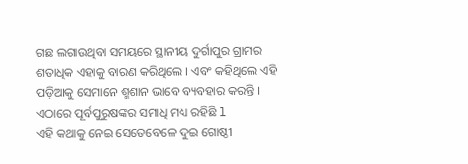ଗଛ ଲଗାଉଥିବା ସମୟରେ ସ୍ଥାନୀୟ ଦୁର୍ଗାପୁର ଗ୍ରାମର ଶତାଧିକ ଏହାକୁ ବାରଣ କରିଥିଲେ । ଏବଂ କହିଥିଲେ ଏହି ପଡ଼ିଆକୁ ସେମାନେ ଶ୍ମଶାନ ଭାବେ ବ୍ୟବହାର କରନ୍ତି । ଏଠାରେ ପୂର୍ବପୁରୁଷଙ୍କର ସମାଧି ମଧ୍ୟ ରହିଛି l
ଏହି କଥାକୁ ନେଇ ସେତେବେଳେ ଦୁଇ ଗୋଷ୍ଠୀ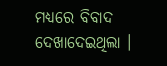ମଧ୍ୟରେ ବିବାଦ ଦେଖାଦେଇଥିଲା ।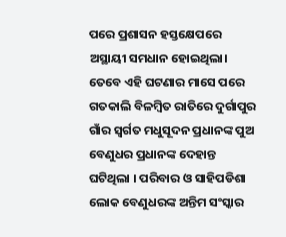ପରେ ପ୍ରଶାସନ ହସ୍ତକ୍ଷେପରେ ଅସ୍ଥାୟୀ ସମଧାନ ହୋଇଥିଲା। ତେବେ ଏହି ଘଟଣାର ମାସେ ପରେ ଗତକାଲି ବିଳମ୍ବିତ ରାତିରେ ଦୁର୍ଗାପୁର ଗାଁର ସ୍ବର୍ଗତ ମଧୁସୂଦନ ପ୍ରଧାନଙ୍କ ପୁଅ ବେଣୁଧର ପ୍ରଧାନଙ୍କ ଦେହାନ୍ତ ଘଟିଥିଲା । ପରିବାର ଓ ସାହିପଡିଶା ଲୋକ ବେଣୁଧରଙ୍କ ଅନ୍ତିମ ସଂସ୍କାର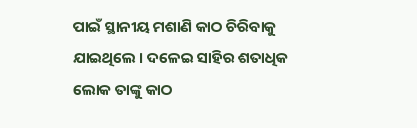ପାଇଁ ସ୍ଥାନୀୟ ମଶାଣି କାଠ ଚିରିବାକୁ ଯାଇଥିଲେ । ଦଳେଇ ସାହିର ଶତାଧିକ ଲୋକ ତାଙ୍କୁ କାଠ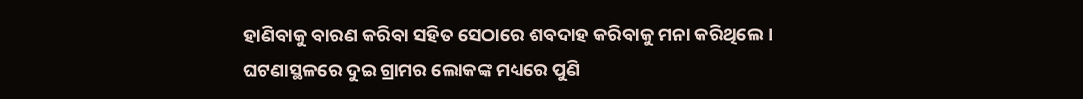ହାଣିବାକୁ ବାରଣ କରିବା ସହିତ ସେଠାରେ ଶବଦାହ କରିବାକୁ ମନା କରିଥିଲେ । ଘଟଣାସ୍ଥଳରେ ଦୁଇ ଗ୍ରାମର ଲୋକଙ୍କ ମଧ୍ୟରେ ପୁଣି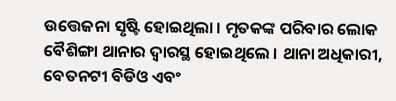ଉତ୍ତେଜନା ସୃଷ୍ଟି ହୋଇଥିଲା । ମୃତକଙ୍କ ପରିବାର ଲୋକ ବୈଶିଙ୍ଗା ଥାନାର ଦ୍ୱାରସ୍ଥ ହୋଇଥିଲେ । ଥାନା ଅଧିକାରୀ, ବେତନଟୀ ବିଡିଓ ଏବଂ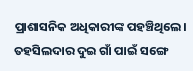ପ୍ରାଶାସନିକ ଅଧିକାରୀଙ୍କ ପହଞ୍ଚିଥିଲେ। ତହସିଲଦାର ଦୁଇ ଗାଁ ପାଇଁ ସଙ୍ଗେ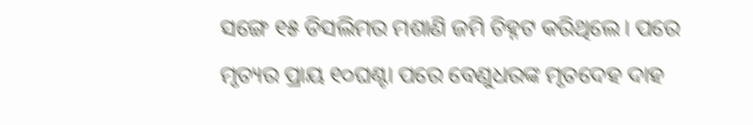ସଙ୍ଗେ ୧୫ ଡିସଲିମର ମଶାଣି ଜମି ଚିହ୍ନଟ କରିଥିଲେ। ପରେ ମୃତ୍ୟର ପ୍ରାୟ ୧୦ଘଣ୍ଟା ପରେ ବେଣୁଧରଙ୍କ ମୃତଦେହ ଦାହ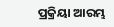ପ୍ରକ୍ରିୟା ଆରମ୍ଭ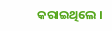କରାଇଥିଲେ ।